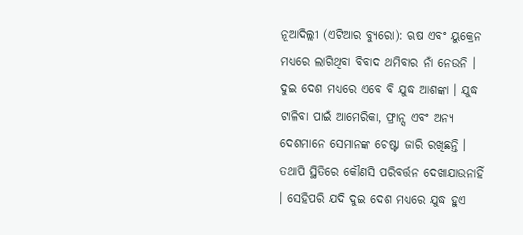ନୂଆଦିଲ୍ଲୀ (ଏଟିଆର ବ୍ୟୁରୋ): ଋଷ ଏବଂ ୟୁକ୍ରେନ ମଧ୍ୟରେ ଲାଗିଥିବା ବିବାଦ ଥମିବାର ନାଁ ନେଉନି । ଦୁଇ ଦେଶ ମଧ୍ୟରେ ଏବେ ବି ଯୁଦ୍ଧ ଆଶଙ୍କା । ଯୁଦ୍ଧ ଟାଳିବା ପାଇଁ ଆମେରିକା, ଫ୍ରାନ୍ସ ଏବଂ ଅନ୍ୟ ଦେଶମାନେ ସେମାନଙ୍କ ଚେଷ୍ଟା ଜାରି ରଖିଛନ୍ତି । ତଥାପି ସ୍ଥିତିରେ କୌଣସି ପରିବର୍ତ୍ତନ ଦେଖାଯାଉନାହିଁ । ସେହିପରି ଯଦି ଦୁଇ ଦେଶ ମଧ୍ୟରେ ଯୁଦ୍ଧ ହୁଏ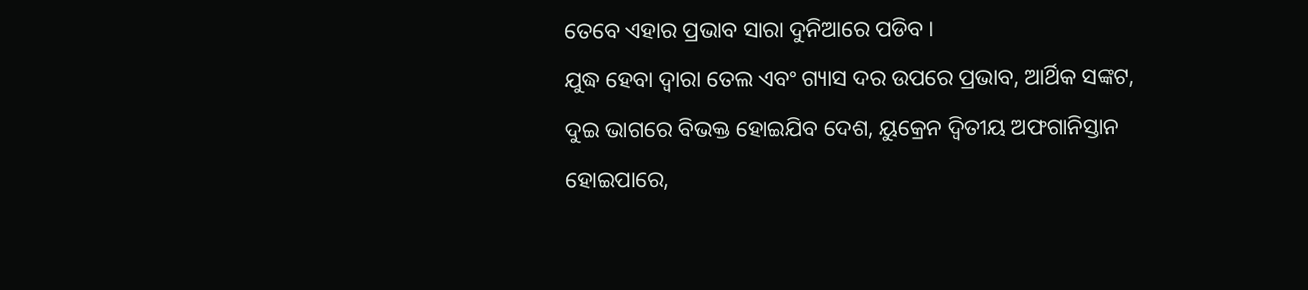ତେବେ ଏହାର ପ୍ରଭାବ ସାରା ଦୁନିଆରେ ପଡିବ ।
ଯୁଦ୍ଧ ହେବା ଦ୍ୱାରା ତେଲ ଏବଂ ଗ୍ୟାସ ଦର ଉପରେ ପ୍ରଭାବ, ଆର୍ଥିକ ସଙ୍କଟ, ଦୁଇ ଭାଗରେ ବିଭକ୍ତ ହୋଇଯିବ ଦେଶ, ୟୁକ୍ରେନ ଦ୍ୱିତୀୟ ଅଫଗାନିସ୍ତାନ ହୋଇପାରେ,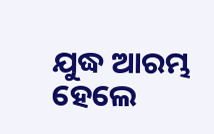ଯୁଦ୍ଧ ଆରମ୍ଭ ହେଲେ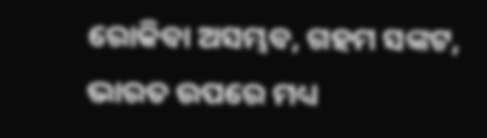ରୋକିବା ଅସମ୍ଭବ, ଗହମ ସଙ୍କଟ, ଭାରତ ଉପରେ ମଧ୍ୟ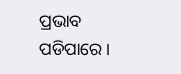ପ୍ରଭାବ ପଡିପାରେ ।